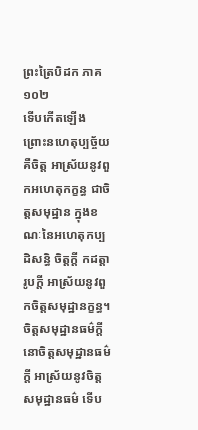ព្រះត្រៃបិដក ភាគ ១០២
ទើបកើតឡើង ព្រោះនហេតុប្បច្ច័យ គឺចិត្ត អាស្រ័យនូវពួកអហេតុកក្ខន្ធ ជាចិត្តសមុដ្ឋាន ក្នុងខណៈនៃអហេតុកប្បដិសន្ធិ ចិត្តក្តី កដត្តារូបក្តី អាស្រ័យនូវពួកចិត្តសមុដ្ឋានក្ខន្ធ។ ចិត្តសមុដ្ឋានធម៌ក្តី នោចិត្តសមុដ្ឋានធម៌ក្តី អាស្រ័យនូវចិត្តសមុដ្ឋានធម៌ ទើប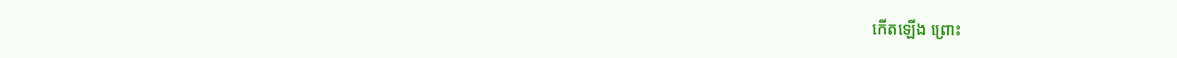កើតឡើង ព្រោះ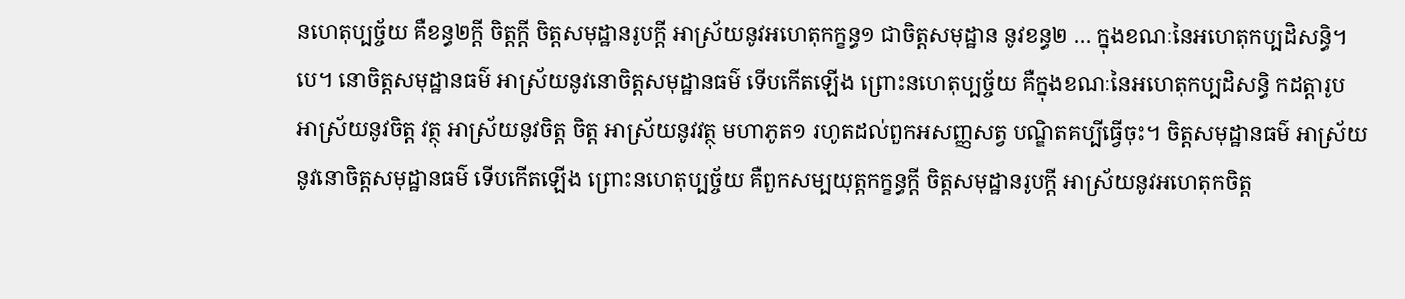នហេតុប្បច្ច័យ គឺខន្ធ២ក្តី ចិត្តក្តី ចិត្តសមុដ្ឋានរូបក្តី អាស្រ័យនូវអហេតុកក្ខន្ធ១ ជាចិត្តសមុដ្ឋាន នូវខន្ធ២ … ក្នុងខណៈនៃអហេតុកប្បដិសន្ធិ។បេ។ នោចិត្តសមុដ្ឋានធម៌ អាស្រ័យនូវនោចិត្តសមុដ្ឋានធម៌ ទើបកើតឡើង ព្រោះនហេតុប្បច្ច័យ គឺក្នុងខណៈនៃអហេតុកប្បដិសន្ធិ កដត្តារូប អាស្រ័យនូវចិត្ត វត្ថុ អាស្រ័យនូវចិត្ត ចិត្ត អាស្រ័យនូវវត្ថុ មហាភូត១ រហូតដល់ពួកអសញ្ញសត្វ បណ្ឌិតគប្បីធ្វើចុះ។ ចិត្តសមុដ្ឋានធម៌ អាស្រ័យនូវនោចិត្តសមុដ្ឋានធម៌ ទើបកើតឡើង ព្រោះនហេតុប្បច្ច័យ គឺពួកសម្បយុត្តកក្ខន្ធក្តី ចិត្តសមុដ្ឋានរូបក្តី អាស្រ័យនូវអហេតុកចិត្ត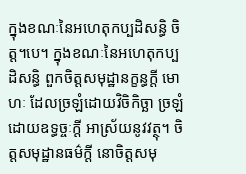ក្នុងខណៈនៃអហេតុកប្បដិសន្ធិ ចិត្ត។បេ។ ក្នុងខណៈនៃអហេតុកប្បដិសន្ធិ ពួកចិត្តសមុដ្ឋានក្ខន្ធក្តី មោហៈ ដែលច្រឡំដោយវិចិកិច្ឆា ច្រឡំដោយឧទ្ធច្ចៈក្តី អាស្រ័យនូវវត្ថុ។ ចិត្តសមុដ្ឋានធម៌ក្តី នោចិត្តសមុ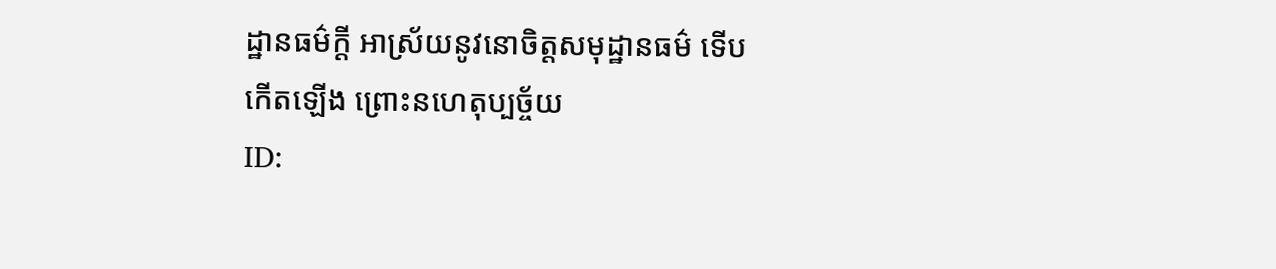ដ្ឋានធម៌ក្តី អាស្រ័យនូវនោចិត្តសមុដ្ឋានធម៌ ទើបកើតឡើង ព្រោះនហេតុប្បច្ច័យ
ID: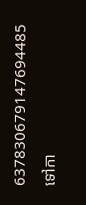637830679147694485
ទៅកា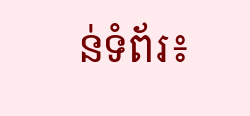ន់ទំព័រ៖